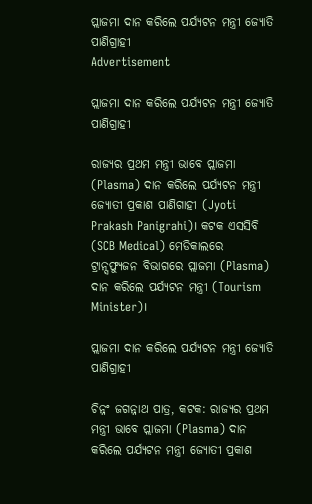ପ୍ଲାଜମା ଦାନ କରିଲେ ପର୍ଯ୍ୟଟନ ମନ୍ତ୍ରୀ ଜ୍ୟୋତି ପାଣିଗ୍ରାହୀ
Advertisement

ପ୍ଲାଜମା ଦାନ କରିଲେ ପର୍ଯ୍ୟଟନ ମନ୍ତ୍ରୀ ଜ୍ୟୋତି ପାଣିଗ୍ରାହୀ

ରାଜ୍ୟର ପ୍ରଥମ ମନ୍ତ୍ରୀ ଭାବେ ପ୍ଲାଜମା (Plasma) ଦାନ କରିଲେ ପର୍ଯ୍ୟଟନ ମନ୍ତ୍ରୀ ଜ୍ୟୋତୀ ପ୍ରକାଶ ପାଣିଗାହୀ (Jyoti Prakash Panigrahi)। କଟକ ଏସସିବି  (SCB Medical) ମେଡିକାଲରେ ଟ୍ରାନ୍ସଫ୍ୟୁଜନ ବିଭାଗରେ ପ୍ଲାଜମା (Plasma) ଦାନ କରିଲେ ପର୍ଯ୍ୟଟନ ମନ୍ତ୍ରୀ (Tourism Minister)।

ପ୍ଲାଜମା ଦାନ କରିଲେ ପର୍ଯ୍ୟଟନ ମନ୍ତ୍ରୀ ଜ୍ୟୋତି ପାଣିଗ୍ରାହୀ

ଚିନ୍ନଂ ଜଗନ୍ନାଥ ପାତ୍ର, କଟକ: ରାଜ୍ୟର ପ୍ରଥମ ମନ୍ତ୍ରୀ ଭାବେ ପ୍ଲାଜମା (Plasma) ଦାନ କରିଲେ ପର୍ଯ୍ୟଟନ ମନ୍ତ୍ରୀ ଜ୍ୟୋତୀ ପ୍ରକାଶ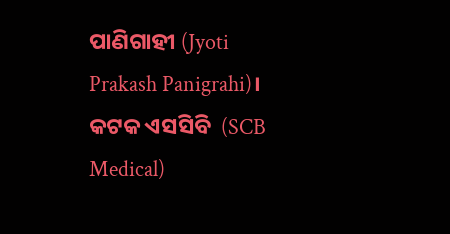ପାଣିଗାହୀ (Jyoti Prakash Panigrahi)। କଟକ ଏସସିବି  (SCB Medical)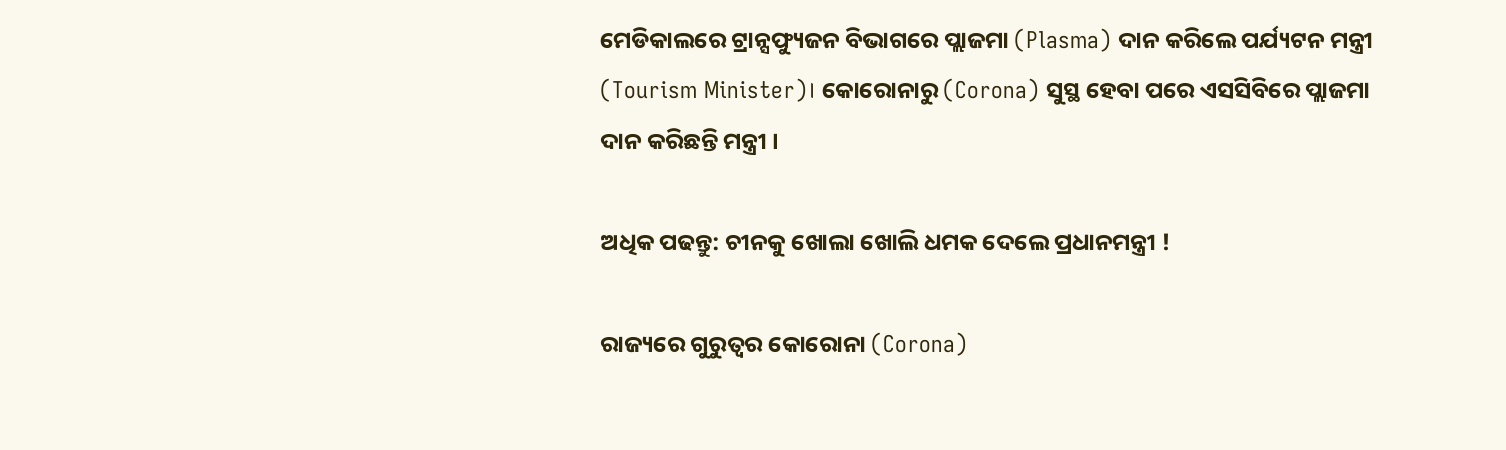ମେଡିକାଲରେ ଟ୍ରାନ୍ସଫ୍ୟୁଜନ ବିଭାଗରେ ପ୍ଲାଜମା (Plasma) ଦାନ କରିଲେ ପର୍ଯ୍ୟଟନ ମନ୍ତ୍ରୀ (Tourism Minister)। କୋରୋନାରୁ (Corona) ସୁସ୍ଥ ହେବା ପରେ ଏସସିବିରେ ପ୍ଲାଜମା ଦାନ କରିଛନ୍ତି ମନ୍ତ୍ରୀ ।

ଅଧିକ ପଢନ୍ତୁ: ଚୀନକୁ ଖୋଲା ଖୋଲି ଧମକ ଦେଲେ ପ୍ରଧାନମନ୍ତ୍ରୀ !

ରାଜ୍ୟରେ ଗୁରୁତ୍ୱର କୋରୋନା (Corona)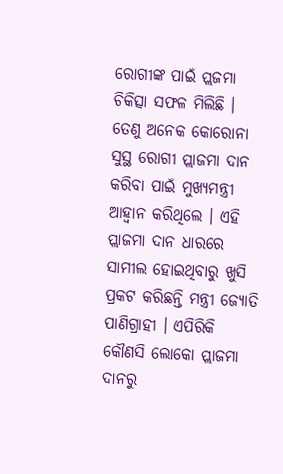ରୋଗୀଙ୍କ ପାଇଁ ପ୍ଲଜମା ଚିକିତ୍ସା ସଫଳ ମିଲିଛି । ତେଣୁ ଅନେକ କୋରୋନା ସୁସ୍ଥ ରୋଗୀ ପ୍ଲାଜମା ଦାନ କରିବା ପାଇଁ ମୁଖ୍ୟମନ୍ତ୍ରୀ ଆହ୍ୱାନ କରିଥିଲେ । ଏହି ପ୍ଲାଜମା ଦାନ ଧାରରେ ସାମୀଲ ହୋଇଥିବାରୁ ଖୁସି ପ୍ରକଟ କରିଛନ୍ତି ମନ୍ତ୍ରୀ ଜ୍ୟୋତି ପାଣିଗ୍ରାହୀ । ଏପିରିକି କୌଣସି ଲୋକୋ ପ୍ଲାଜମା ଦାନରୁ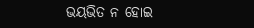ଭୟଭିତ ନ ହୋଇ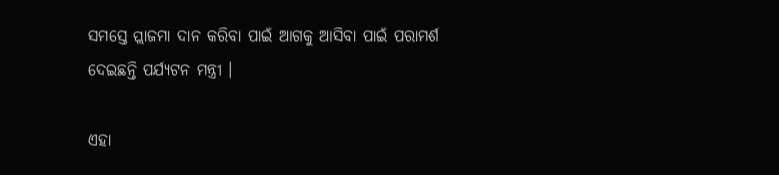ସମସ୍ତେ ପ୍ଲାଜମା ଦାନ କରିବା ପାଇଁ ଆଗକୁ ଆସିବା ପାଇଁ ପରାମର୍ଶ ଦେଇଛନ୍ତି ପର୍ଯ୍ୟଟନ ମନ୍ତ୍ରୀ ।

ଏହା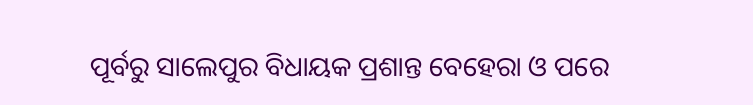ପୂର୍ବରୁ ସାଲେପୁର ବିଧାୟକ ପ୍ରଶାନ୍ତ ବେହେରା ଓ ପରେ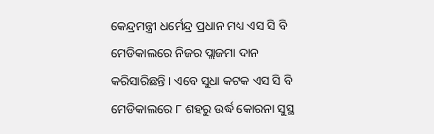କେନ୍ଦ୍ରମନ୍ତ୍ରୀ ଧର୍ମେନ୍ଦ୍ର ପ୍ରଧାନ ମଧ୍ୟ ଏସ ସି ବି ମେଡିକାଲରେ ନିଜର ପ୍ଲାଜମା ଦାନ କରିସାରିଛନ୍ତି । ଏବେ ସୁଧା କଟକ ଏସ ସି ବି ମେଡିକାଲରେ ୮ ଶହରୁ ଉର୍ଦ୍ଧ କୋରନା ସୁସ୍ଥ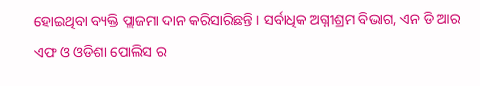ହୋଇଥିବା ବ୍ୟକ୍ତି ପ୍ଲାଜମା ଦାନ କରିସାରିଛନ୍ତି । ସର୍ବାଧିକ ଅଗ୍ନୀଶ୍ରମ ବିଭାଗ, ଏନ ଡି ଆର ଏଫ ଓ ଓଡିଶା ପୋଲିସ ର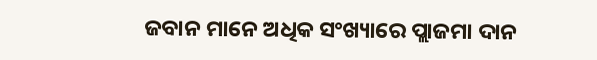ଜବାନ ମାନେ ଅଧିକ ସଂଖ୍ୟାରେ ପ୍ଲାଜମା ଦାନ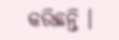କରିଛନ୍ତି ।